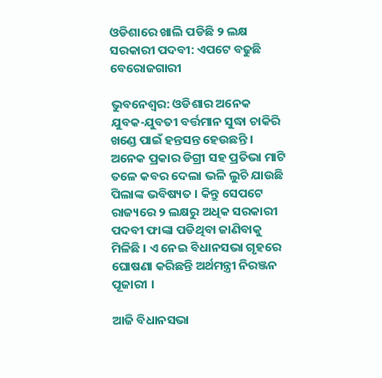ଓଡିଶାରେ ଖାଲି ପଡିଛି ୨ ଲକ୍ଷ ସରକାରୀ ପଦବୀ: ଏପଟେ ବଢୁଛି ବେରୋଜଗାରୀ

ଭୁବନେଶ୍ୱର: ଓଡିଶାର ଅନେକ ଯୁବକ-ଯୁବତୀ ବର୍ତ୍ତମାନ ସୁଦ୍ଧା ଚାକିରି ଖଣ୍ଡେ ପାଇଁ ହନ୍ତସନ୍ତ ହେଉଛନ୍ତି । ଅନେକ ପ୍ରକାର ଡିଗ୍ରୀ ସହ ପ୍ରତିଭା ମାଟି ତଳେ କବର ଦେଲା ଭଳି ଲୁଚି ଯାଉଛି ପିଲାଙ୍କ ଭବିଷ୍ୟତ । କିନ୍ତୁ ସେପଟେ ରାଜ୍ୟରେ ୨ ଲକ୍ଷରୁ ଅଧିକ ସରକାରୀ ପଦବୀ ଫାଙ୍କା ପଡିଥିବା ଜାଣିବାକୁ ମିଳିଛି । ଏ ନେଇ ବିଧାନସଭା ଗୃହରେ ଘୋଷଣା କରିଛନ୍ତି ଅର୍ଥମନ୍ତ୍ରୀ ନିରଞ୍ଜନ ପୂଜାରୀ ।

ଆଜି ବିଧାନସଭା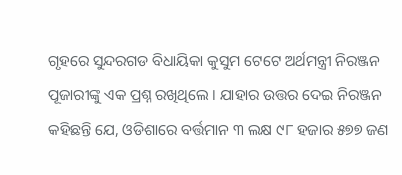ଗୃହରେ ସୁନ୍ଦରଗଡ ବିଧାୟିକା କୁସୁମ ଟେଟେ ଅର୍ଥମନ୍ତ୍ରୀ ନିରଞ୍ଜନ ପୂଜାରୀଙ୍କୁ ଏକ ପ୍ରଶ୍ନ ରଖିଥିଲେ । ଯାହାର ଉତ୍ତର ଦେଇ ନିରଞ୍ଜନ କହିଛନ୍ତି ଯେ, ଓଡିଶାରେ ବର୍ତ୍ତମାନ ୩ ଲକ୍ଷ ୯୮ ହଜାର ୫୭୭ ଜଣ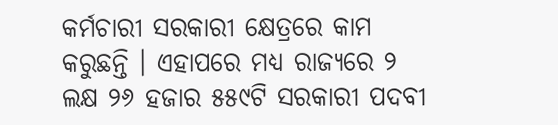କର୍ମଚାରୀ ସରକାରୀ କ୍ଷେତ୍ରରେ କାମ କରୁଛନ୍ତି । ଏହାପରେ ମଧ୍ୟ ରାଜ୍ୟରେ ୨ ଲକ୍ଷ ୨୬ ହଜାର ୫୫୯ଟି ସରକାରୀ ପଦବୀ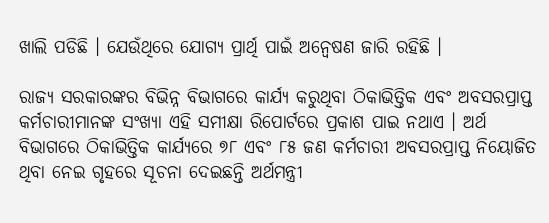ଖାଲି ପଡିଛି । ଯେଉଁଥିରେ ଯୋଗ୍ୟ ପ୍ରାର୍ଥି ପାଇଁ ଅନ୍ୱେଷଣ ଜାରି ରହିଛି ।

ରାଜ୍ୟ ସରକାରଙ୍କର ବିଭିନ୍ନ ବିଭାଗରେ କାର୍ଯ୍ୟ କରୁଥିବା ଠିକାଭିତ୍ତିକ ଏବଂ ଅବସରପ୍ରାପ୍ତ କର୍ମଚାରୀମାନଙ୍କ ସଂଖ୍ୟା ଏହି ସମୀକ୍ଷା ରିପୋର୍ଟରେ ପ୍ରକାଶ ପାଇ ନଥାଏ । ଅର୍ଥ ବିଭାଗରେ ଠିକାଭିତ୍ତିକ କାର୍ଯ୍ୟରେ ୭୮ ଏବଂ ୮୫ ଜଣ କର୍ମଚାରୀ ଅବସରପ୍ରାପ୍ତ ନିୟୋଜିତ ଥିବା ନେଇ ଗୃହରେ ସୂଚନା ଦେଇଛନ୍ତି ଅର୍ଥମନ୍ତ୍ରୀ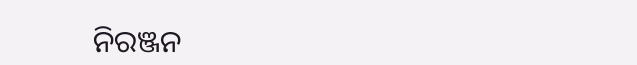ନିରଞ୍ଜନ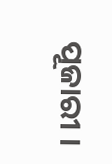ପୂଜାରୀ ।